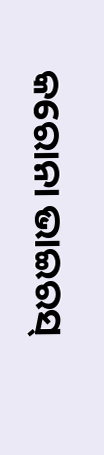କରୋନା ଭାଇରସ୍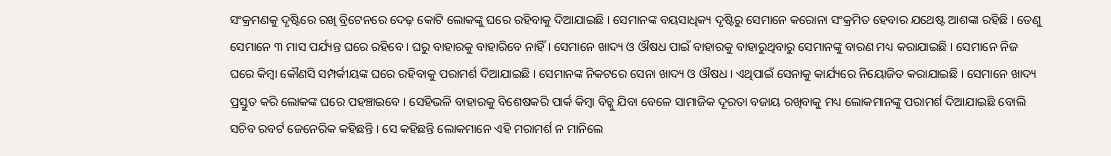ସଂକ୍ରମଣକୁ ଦୃଷ୍ଟିରେ ରଖି ବ୍ରିଟେନରେ ଦେଢ଼ କୋଟି ଲୋକଙ୍କୁ ଘରେ ରହିବାକୁ ଦିଆଯାଇଛି । ସେମାନଙ୍କ ବୟସାଧିକ୍ୟ ଦୃଷ୍ଟିରୁ ସେମାନେ କରୋନା ସଂକ୍ରମିତ ହେବାର ଯଥେଷ୍ଟ ଆଶଙ୍କା ରହିଛି । ତେଣୁ ସେମାନେ ୩ ମାସ ପର୍ଯ୍ୟନ୍ତ ଘରେ ରହିବେ । ଘରୁ ବାହାରକୁ ବାହାରିବେ ନାହିଁ । ସେମାନେ ଖାଦ୍ୟ ଓ ଔଷଧ ପାଇଁ ବାହାରକୁ ବାହାରୁଥିବାରୁ ସେମାନଙ୍କୁ ବାରଣ ମଧ୍ୟ କରାଯାଇଛି । ସେମାନେ ନିଜ ଘରେ କିମ୍ବା କୌଣସି ସମ୍ପର୍କୀୟଙ୍କ ଘରେ ରହିବାକୁ ପରାମର୍ଶ ଦିଆଯାଇଛି । ସେମାନଙ୍କ ନିକଟରେ ସେନା ଖାଦ୍ୟ ଓ ଔଷଧ । ଏଥିପାଇଁ ସେନାକୁ କାର୍ଯ୍ୟରେ ନିୟୋଜିତ କରାଯାଇଛି । ସେମାନେ ଖାଦ୍ୟ ପ୍ରସ୍ତୁତ କରି ଲୋକଙ୍କ ଘରେ ପହଞ୍ଚାଇବେ । ସେହିଭଳି ବାହାରକୁ ବିଶେଷକରି ପାର୍କ କିମ୍ବା ବିଚ୍କୁ ଯିବା ବେଳେ ସାମାଜିକ ଦୂରତା ବଜାୟ ରଖିବାକୁ ମଧ୍ୟ ଲୋକମାନଙ୍କୁ ପରାମର୍ଶ ଦିଆଯାଇଛି ବୋଲି ସଚିବ ରବର୍ଟ ଜେନେରିକ କହିଛନ୍ତି । ସେ କହିଛନ୍ତି ଲୋକମାନେ ଏହି ମରାମର୍ଶ ନ ମାନିଲେ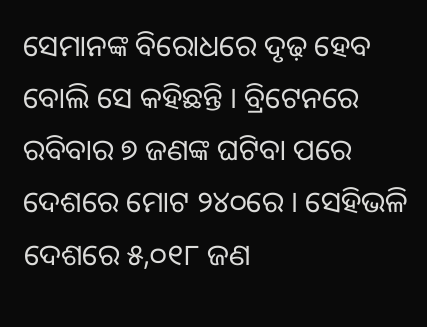ସେମାନଙ୍କ ବିରୋଧରେ ଦୃଢ଼ ହେବ ବୋଲି ସେ କହିଛନ୍ତି । ବ୍ରିଟେନରେ ରବିବାର ୭ ଜଣଙ୍କ ଘଟିବା ପରେ ଦେଶରେ ମୋଟ ୨୪୦ରେ । ସେହିଭଳି ଦେଶରେ ୫,୦୧୮ ଜଣ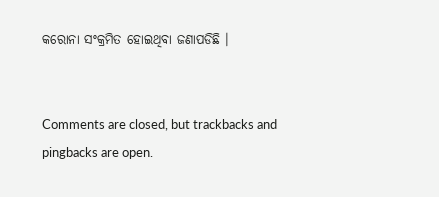କରୋନା ସଂକ୍ରମିତ ହୋଇଥିବା ଜଣାପଡିଛି ।


Comments are closed, but trackbacks and pingbacks are open.